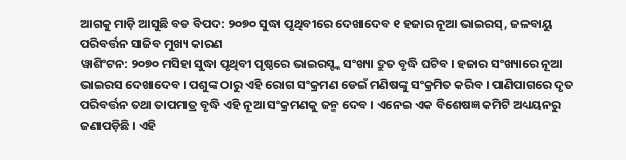ଆଗକୁ ମାଡ଼ି ଆସୁଛି ବଡ ବିପଦ: ୨୦୭୦ ସୁଦ୍ଧା ପୃଥିବୀରେ ଦେଖାଦେବ ୧ ହଜାର ନୂଆ ଭାଇରସ୍, ଜଳବାୟୁ ପରିବର୍ତ୍ତନ ସାଜିବ ମୁଖ୍ୟ କାରଣ
ୱାଶିଂଟନ: ୨୦୭୦ ମସିହା ସୁଦ୍ଧା ପୃଥିବୀ ପୃଷ୍ଠରେ ଭାଇରସ୍ଙ୍କ ସଂଖ୍ୟା ଦ୍ରୁତ ବୃଦ୍ଧି ଘଟିବ । ହଜାର ସଂଖ୍ୟାରେ ନୂଆ ଭାଇରସ ଦେଖାଦେବ । ପଶୁଙ୍କ ଠାରୁ ଏହି ରୋଗ ସଂକ୍ରମଣ ଡେଇଁ ମଣିଷଙ୍କୁ ସଂକ୍ରମିତ କରିବ । ପାଣିପାଗରେ ଦୃତ ପରିବର୍ତ୍ତନ ତଥା ତାପମାତ୍ର ବୃଦ୍ଧି ଏହି ନୂଆ ସଂକ୍ରମଣକୁ ଜନ୍ମ ଦେବ । ଏନେଇ ଏକ ବିଶେଷଜ୍ଞ କମିଟି ଅଧ୍ୟୟନରୁ ଜଣାପଡ଼ିଛି । ଏହି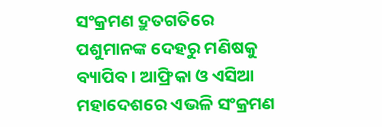ସଂକ୍ରମଣ ଦ୍ରୁତଗତିରେ ପଶୁମାନଙ୍କ ଦେହରୁ ମଣିଷକୁ ବ୍ୟାପିବ । ଆଫ୍ରିକା ଓ ଏସିଆ ମହାଦେଶରେ ଏଭଳି ସଂକ୍ରମଣ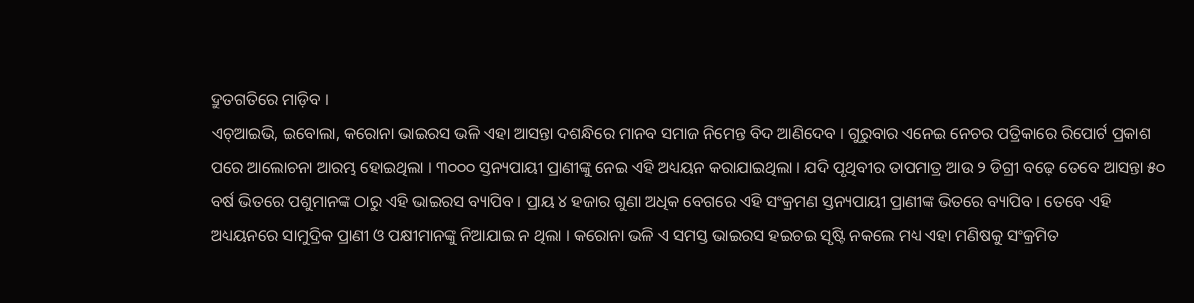ଦ୍ରୁତଗତିରେ ମାଡ଼ିବ ।
ଏଚ୍ଆଇଭି, ଇବୋଲା, କରୋନା ଭାଇରସ ଭଳି ଏହା ଆସନ୍ତା ଦଶନ୍ଧିରେ ମାନବ ସମାଜ ନିମେନ୍ତ ବିଦ ଆଣିଦେବ । ଗୁରୁବାର ଏନେଇ ନେଚର ପତ୍ରିକାରେ ରିପୋର୍ଟ ପ୍ରକାଶ ପରେ ଆଲୋଚନା ଆରମ୍ଭ ହୋଇଥିଲା । ୩୦୦୦ ସ୍ତନ୍ୟପାୟୀ ପ୍ରାଣୀଙ୍କୁ ନେଇ ଏହି ଅଧ୍ୟୟନ କରାଯାଇଥିଲା । ଯଦି ପୃଥିବୀର ତାପମାତ୍ର ଆଉ ୨ ଡିଗ୍ରୀ ବଢ଼େ ତେବେ ଆସନ୍ତା ୫୦ ବର୍ଷ ଭିତରେ ପଶୁମାନଙ୍କ ଠାରୁ ଏହି ଭାଇରସ ବ୍ୟାପିବ । ପ୍ରାୟ ୪ ହଜାର ଗୁଣା ଅଧିକ ବେଗରେ ଏହି ସଂକ୍ରମଣ ସ୍ତନ୍ୟପାୟୀ ପ୍ରାଣୀଙ୍କ ଭିତରେ ବ୍ୟାପିବ । ତେବେ ଏହି ଅଧ୍ୟୟନରେ ସାମୁଦ୍ରିକ ପ୍ରାଣୀ ଓ ପକ୍ଷୀମାନଙ୍କୁ ନିଆଯାଇ ନ ଥିଲା । କରୋନା ଭଳି ଏ ସମସ୍ତ ଭାଇରସ ହଇଚଇ ସୃଷ୍ଟି ନକଲେ ମଧ୍ୟ ଏହା ମଣିଷକୁ ସଂକ୍ରମିତ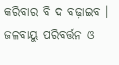କରିବାର ବି ଦ ବଢ଼ାଇବ । ଜଳବାୟୁ ପରିବର୍ତ୍ତନ ଓ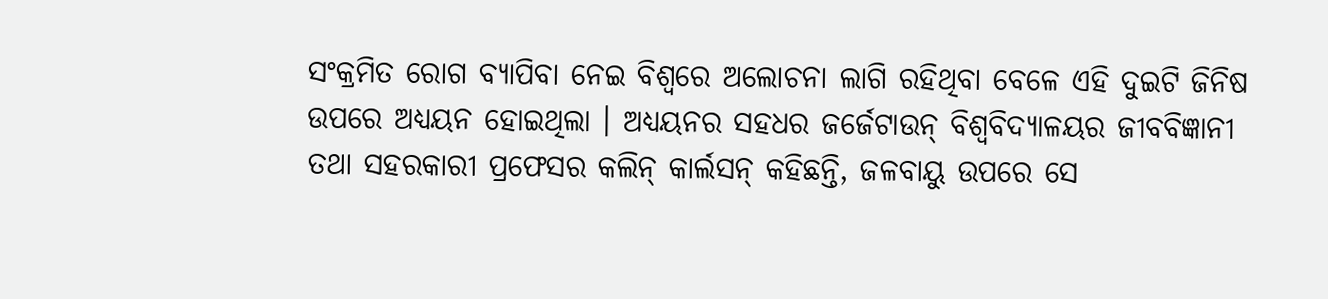ସଂକ୍ରମିତ ରୋଗ ବ୍ୟାପିବା ନେଇ ବିଶ୍ୱରେ ଅଲୋଚନା ଲାଗି ରହିଥିବା ବେଳେ ଏହି ଦୁଇଟି ଜିନିଷ ଉପରେ ଅଧ୍ୟୟନ ହୋଇଥିଲା । ଅଧ୍ୟୟନର ସହଧର ଜର୍ଜେଟାଉନ୍ ବିଶ୍ୱବିଦ୍ୟାଳୟର ଜୀବବିଜ୍ଞାନୀ ତଥା ସହରକାରୀ ପ୍ରଫେସର କଲିନ୍ କାର୍ଲସନ୍ କହିଛନ୍ତି, ଜଳବାୟୁ ଉପରେ ସେ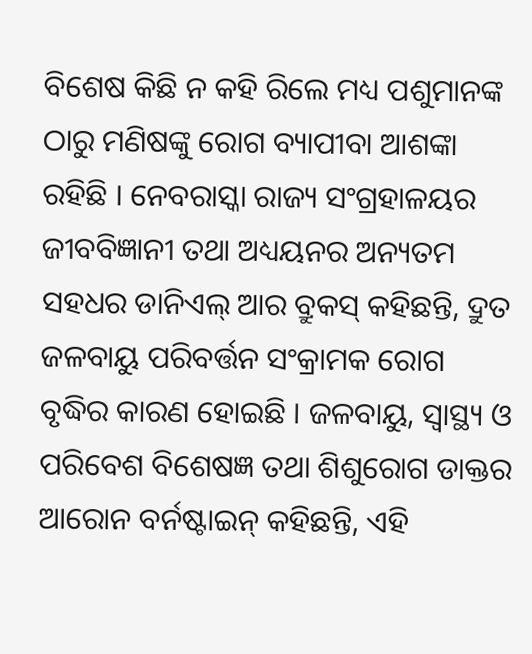ବିଶେଷ କିଛି ନ କହି ରିଲେ ମଧ୍ୟ ପଶୁମାନଙ୍କ ଠାରୁ ମଣିଷଙ୍କୁ ରୋଗ ବ୍ୟାପୀବା ଆଶଙ୍କା ରହିଛି । ନେବରାସ୍କା ରାଜ୍ୟ ସଂଗ୍ରହାଳୟର ଜୀବବିଜ୍ଞାନୀ ତଥା ଅଧ୍ୟୟନର ଅନ୍ୟତମ ସହଧର ଡାନିଏଲ୍ ଆର ବ୍ରୁକସ୍ କହିଛନ୍ତି, ଦ୍ରୁତ ଜଳବାୟୁ ପରିବର୍ତ୍ତନ ସଂକ୍ରାମକ ରୋଗ ବୃଦ୍ଧିର କାରଣ ହୋଇଛି । ଜଳବାୟୁ, ସ୍ୱାସ୍ଥ୍ୟ ଓ ପରିବେଶ ବିଶେଷଜ୍ଞ ତଥା ଶିଶୁରୋଗ ଡାକ୍ତର ଆରୋନ ବର୍ନଷ୍ଟାଇନ୍ କହିଛନ୍ତି, ଏହି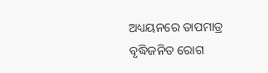ଅଧ୍ୟୟନରେ ତାପମାତ୍ର ବୃଦ୍ଧିଜନିତ ରୋଗ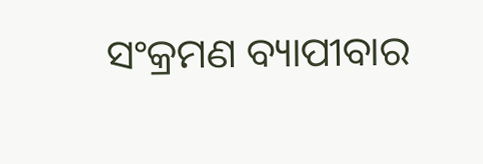ସଂକ୍ରମଣ ବ୍ୟାପୀବାର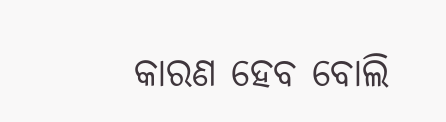କାରଣ ହେବ ବୋଲି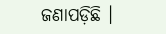ଜଣାପଡ଼ିଛି ।